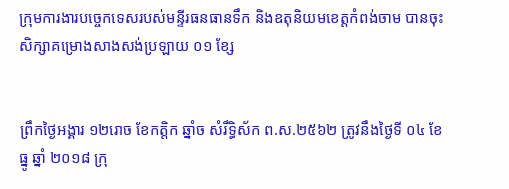ក្រុមការងារបច្ចេកទេសរបស់មន្ទីរធនធានទឹក និងឧតុនិយមខេត្តកំពង់ចាម បានចុះសិក្សាគម្រោងសាងសង់ប្រឡាយ ០១ ខ្សែ


ព្រឹកថ្ងៃអង្គារ ១២រោច ខែកត្តិក ឆ្នាំច សំរឹទ្ធិស័ក ព.ស.២៥៦២ ត្រូវនឹងថ្ងៃទី ០៤ ខែធ្នូ ឆ្នាំ ២០១៨ ក្រុ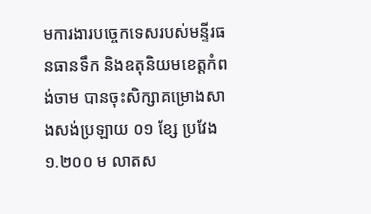មការងារបច្ចេកទេសរបស់មន្ទីរធនធានទឹក និងឧតុនិយមខេត្តកំពង់ចាម បានចុះសិក្សាគម្រោងសាងសង់ប្រឡាយ ០១ ខ្សែ ប្រវែង ១.២០០ ម លាតស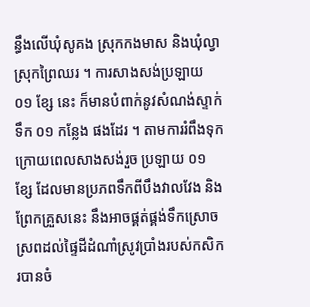ន្ធឹងលើឃុំសូគង ស្រុកកងមាស និងឃុំល្វា ស្រុកព្រៃឈរ ។ ការសាងសង់ប្រឡាយ ០១ ខ្សែ នេះ ក៏មានបំពាក់នូវសំណង់ស្ទាក់ទឹក ០១ កន្លែង ផងដែរ ។ តាមការរំពឹងទុក ក្រោយពេលសាងសង់រួច ប្រឡាយ ០១ ខ្សែ ដែលមានប្រភពទឹកពីបឹងវាលវែង និងព្រែកគ្រួសនេះ នឹងអាចផ្គត់ផ្គង់ទឹកស្រោចស្រពដល់ផ្ទៃដីដំណាំស្រូវប្រាំងរបស់កសិករបានចំ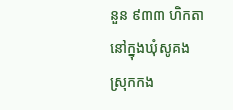នួន ៩៣៣ ហិកតា នៅក្នុងឃុំសូគង ស្រុកកង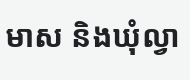មាស និងឃុំល្វា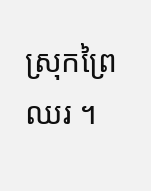ស្រុកព្រៃឈរ ។